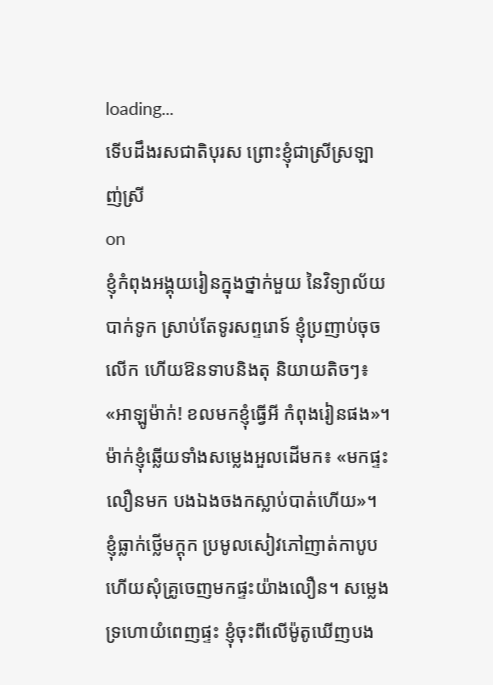loading...
ទើបដឹងរសជាតិបុរស ព្រោះខ្ញុំជាស្រីស្រឡាញ់ស្រី
on
ខ្ញុំកំពុងអង្គុយរៀនក្នុងថ្នាក់មួយ នៃវិទ្យាល័យបាក់ទូក ស្រាប់តែទូរសព្ទរោទ៍ ខ្ញុំប្រញាប់ចុចលើក ហើយឱនទាបនិងតុ និយាយតិចៗ៖ «អាឡូម៉ាក់! ខលមកខ្ញុំធ្វើអី កំពុងរៀនផង»។ ម៉ាក់ខ្ញុំឆ្លើយទាំងសម្លេងអួលដើមក៖ «មកផ្ទះលឿនមក បងឯងចងកស្លាប់បាត់ហើយ»។
ខ្ញុំធ្លាក់ថ្លើមក្ដុក ប្រមូលសៀវភៅញាត់កាបូប ហើយសុំគ្រូចេញមកផ្ទះយ៉ាងលឿន។ សម្លេងទ្រហោយំពេញផ្ទះ ខ្ញុំចុះពីលើម៉ូតូឃើញបង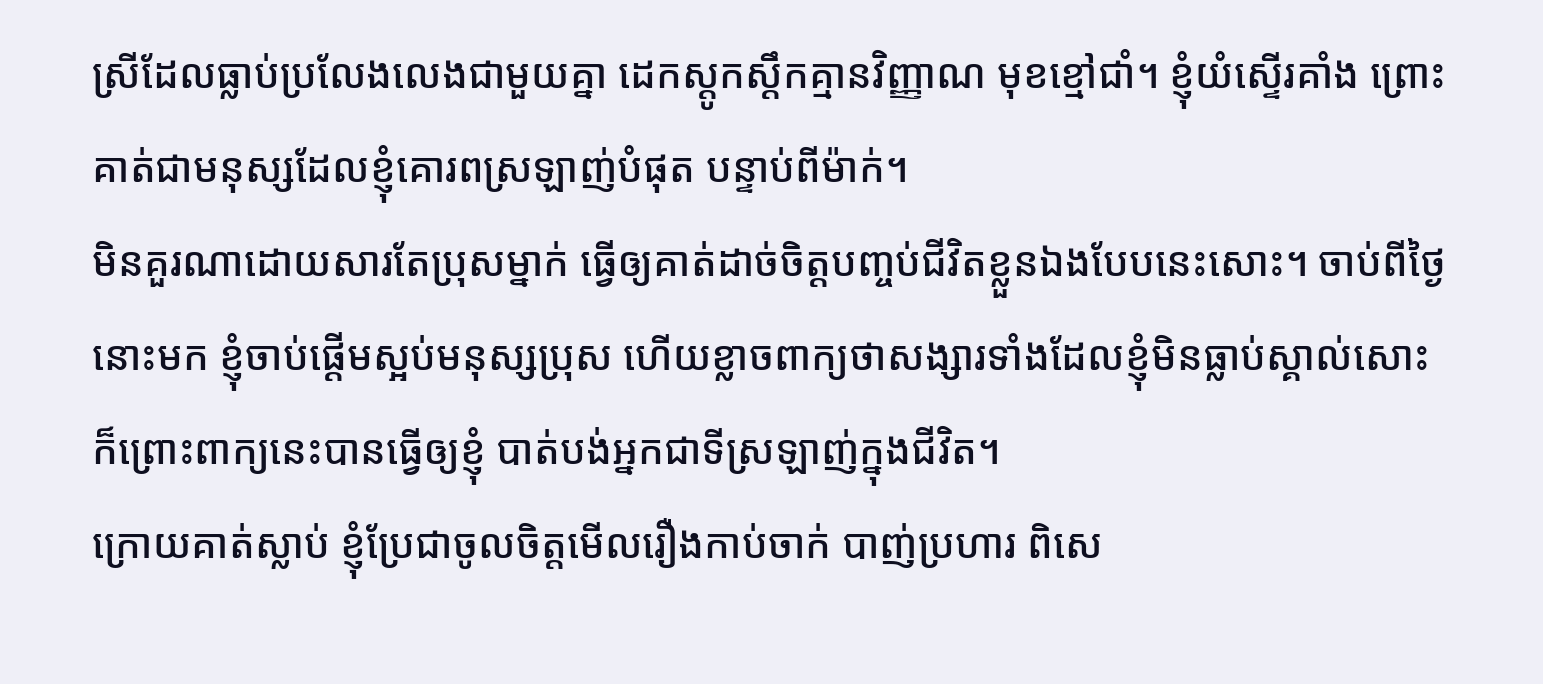ស្រីដែលធ្លាប់ប្រលែងលេងជាមួយគ្នា ដេកស្ដូកស្ដឹកគ្មានវិញ្ញាណ មុខខ្មៅជាំ។ ខ្ញុំយំស្ទើរគាំង ព្រោះគាត់ជាមនុស្សដែលខ្ញុំគោរពស្រឡាញ់បំផុត បន្ទាប់ពីម៉ាក់។
មិនគួរណាដោយសារតែប្រុសម្នាក់ ធ្វើឲ្យគាត់ដាច់ចិត្តបញ្ចប់ជីវិតខ្លួនឯងបែបនេះសោះ។ ចាប់ពីថ្ងៃនោះមក ខ្ញុំចាប់ផ្ដើមស្អប់មនុស្សប្រុស ហើយខ្លាចពាក្យថាសង្សារទាំងដែលខ្ញុំមិនធ្លាប់ស្គាល់សោះ ក៏ព្រោះពាក្យនេះបានធ្វើឲ្យខ្ញុំ បាត់បង់អ្នកជាទីស្រឡាញ់ក្នុងជីវិត។
ក្រោយគាត់ស្លាប់ ខ្ញុំប្រែជាចូលចិត្តមើលរឿងកាប់ចាក់ បាញ់ប្រហារ ពិសេ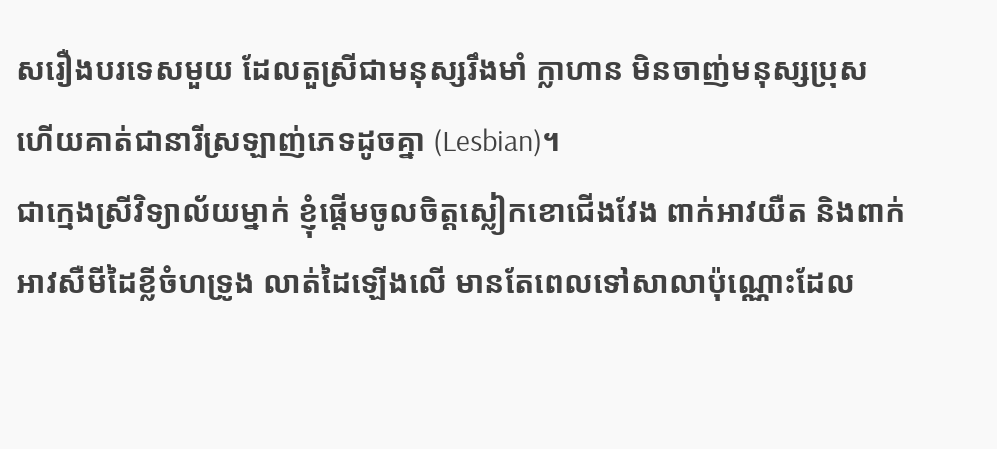សរឿងបរទេសមួយ ដែលតួស្រីជាមនុស្សរឹងមាំ ក្លាហាន មិនចាញ់មនុស្សប្រុស ហើយគាត់ជានារីស្រឡាញ់ភេទដូចគ្នា (Lesbian)។
ជាក្មេងស្រីវិទ្យាល័យម្នាក់ ខ្ញុំផ្ដើមចូលចិត្តស្លៀកខោជើងវែង ពាក់អាវយឺត និងពាក់អាវសឺមីដៃខ្លីចំហទ្រូង លាត់ដៃឡើងលើ មានតែពេលទៅសាលាប៉ុណ្ណោះដែល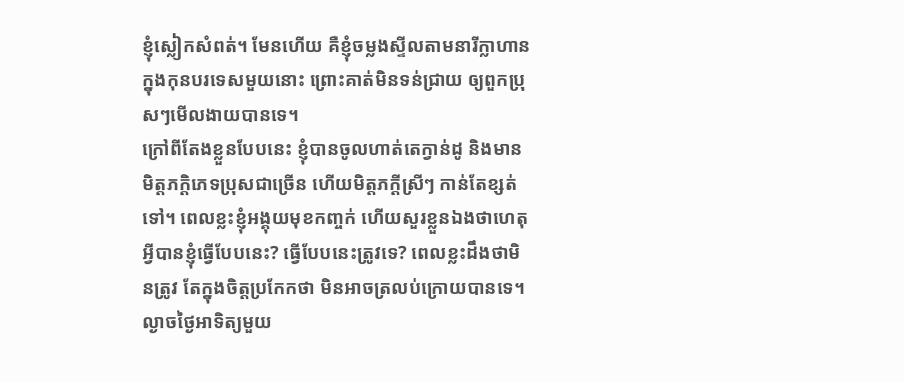ខ្ញុំស្លៀកសំពត់។ មែនហើយ គឺខ្ញុំចម្លងស្ទីលតាមនារីក្លាហានក្នុងកុនបរទេសមួយនោះ ព្រោះគាត់មិនទន់ជ្រាយ ឲ្យពួកប្រុសៗមើលងាយបានទេ។
ក្រៅពីតែងខ្លួនបែបនេះ ខ្ញុំបានចូលហាត់តេក្វាន់ដូ និងមានមិត្តភក្ដិភេទប្រុសជាច្រើន ហើយមិត្តភក្ដីស្រីៗ កាន់តែខ្សត់ទៅ។ ពេលខ្លះខ្ញុំអង្គុយមុខកញ្ចក់ ហើយសួរខ្លួនឯងថាហេតុអ្វីបានខ្ញុំធ្វើបែបនេះ? ធ្វើបែបនេះត្រូវទេ? ពេលខ្លះដឹងថាមិនត្រូវ តែក្នុងចិត្តប្រកែកថា មិនអាចត្រលប់ក្រោយបានទេ។
ល្ងាចថ្ងៃអាទិត្យមួយ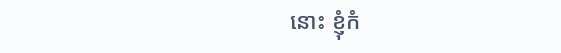នោះ ខ្ញុំកំ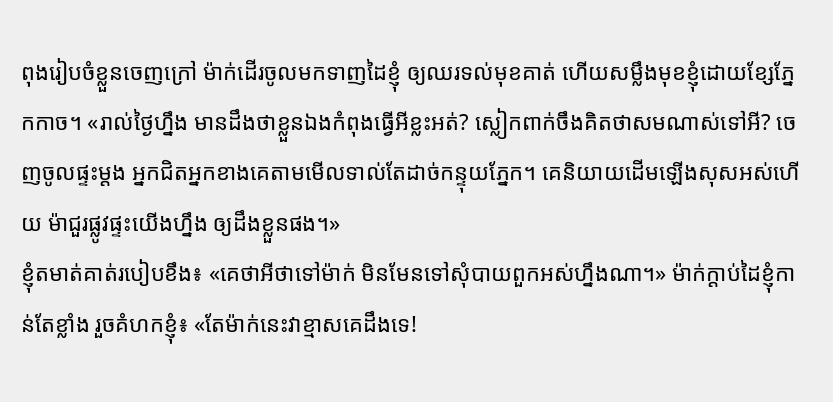ពុងរៀបចំខ្លួនចេញក្រៅ ម៉ាក់ដើរចូលមកទាញដៃខ្ញុំ ឲ្យឈរទល់មុខគាត់ ហើយសម្លឹងមុខខ្ញុំដោយខ្សែភ្នែកកាច។ «រាល់ថ្ងៃហ្នឹង មានដឹងថាខ្លួនឯងកំពុងធ្វើអីខ្លះអត់? ស្លៀកពាក់ចឹងគិតថាសមណាស់ទៅអី? ចេញចូលផ្ទះម្ដង អ្នកជិតអ្នកខាងគេតាមមើលទាល់តែដាច់កន្ទុយភ្នែក។ គេនិយាយដើមឡើងសុសអស់ហើយ ម៉ាជួរផ្លូវផ្ទះយើងហ្នឹង ឲ្យដឹងខ្លួនផង។»
ខ្ញុំតមាត់គាត់របៀបខឹង៖ «គេថាអីថាទៅម៉ាក់ មិនមែនទៅសុំបាយពួកអស់ហ្នឹងណា។» ម៉ាក់ក្ដាប់ដៃខ្ញុំកាន់តែខ្លាំង រួចគំហកខ្ញុំ៖ «តែម៉ាក់នេះវាខ្មាសគេដឹងទេ!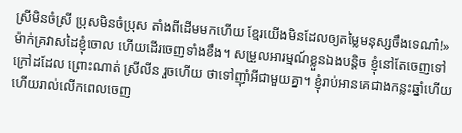ស្រីមិនចំស្រី ប្រុសមិនចំប្រុស តាំងពីដើមមកហើយ ខ្មែរយើងមិនដែលឲ្យតម្លៃមនុស្សចឹងទេណា៎!»
ម៉ាក់គ្រវាសដៃខ្ញុំចោល ហើយដើរចេញទាំងខឹង។ សម្រួលអារម្មណ៍ខ្លួនឯងបន្តិច ខ្ញុំនៅតែចេញទៅក្រៅដដែល ព្រោះណាត់ ស្រីលីន រួចហើយ ថាទៅញ៉ាំអីជាមួយគ្នា។ ខ្ញុំរាប់អានគេជាងកន្លះឆ្នាំហើយ ហើយរាល់លើកពេលចេញ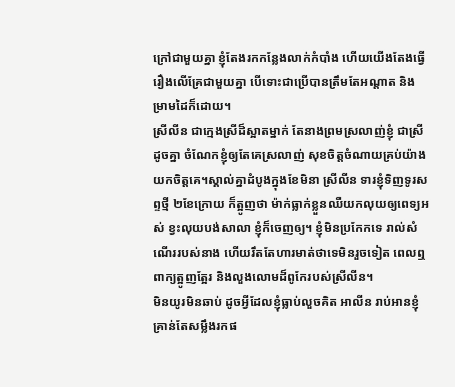ក្រៅជាមួយគ្នា ខ្ញុំតែងរកកន្លែងលាក់កំបាំង ហើយយើងតែងធ្វើរឿងលើគ្រែជាមួយគ្នា បើទោះជាប្រើបានត្រឹមតែអណ្ដាត និងម្រាមដៃក៏ដោយ។
ស្រីលីន ជាក្មេងស្រីដ៏ស្អាតម្នាក់ តែនាងព្រមស្រលាញ់ខ្ញុំ ជាស្រីដូចគ្នា ចំណែកខ្ញុំឲ្យតែគេស្រលាញ់ សុខចិត្តចំណាយគ្រប់យ៉ាងយកចិត្តគេ។ស្គាល់គ្នាដំបូងក្នុងខែមិនា ស្រីលីន ទារខ្ញុំទិញទូរសព្ទថ្មី ២ខែក្រោយ ក៏ត្អូញថា ម៉ាក់ធ្លាក់ខ្លួនឈឺយកលុយឲ្យពេទ្យអស់ ខ្វះលុយបង់សាលា ខ្ញុំក៏ចេញឲ្យ។ ខ្ញុំមិនប្រកែកទេ រាល់សំណើររបស់នាង ហើយរឹតតែហារមាត់ថាទេមិនរួចទៀត ពេលឮពាក្យត្អូញត្អែរ និងលួងលោមដ៏ពូកែរបស់ស្រីលីន។
មិនយូរមិនឆាប់ ដូចអ្វីដែលខ្ញុំធ្លាប់លួចគិត អាលីន រាប់អានខ្ញុំ គ្រាន់តែសម្លឹងរកផ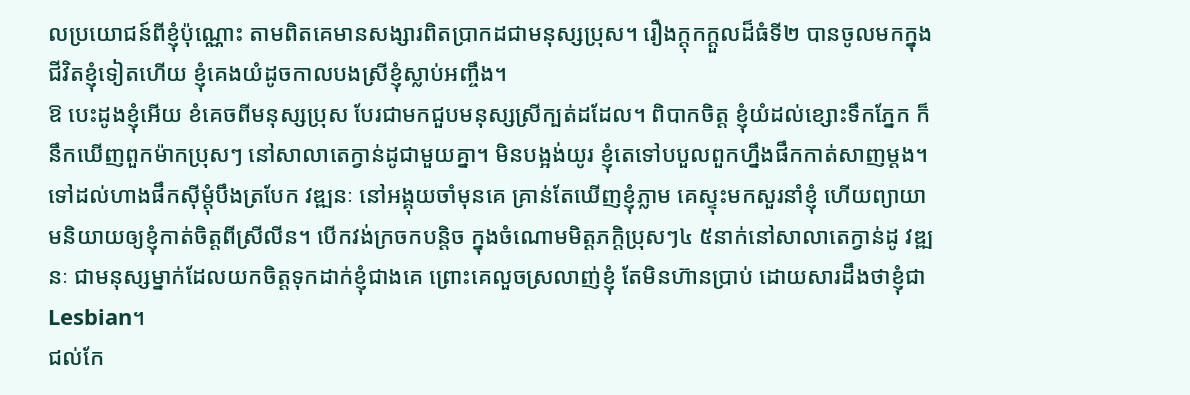លប្រយោជន៍ពីខ្ញុំប៉ុណ្ណោះ តាមពិតគេមានសង្សារពិតប្រាកដជាមនុស្សប្រុស។ រឿងក្ដុកក្ដួលដ៏ធំទី២ បានចូលមកក្នុងជីវិតខ្ញុំទៀតហើយ ខ្ញុំគេងយំដូចកាលបងស្រីខ្ញុំស្លាប់អញ្ចឹង។
ឱ បេះដូងខ្ញុំអើយ ខំគេចពីមនុស្សប្រុស បែរជាមកជួបមនុស្សស្រីក្បត់ដដែល។ ពិបាកចិត្ត ខ្ញុំយំដល់ខ្សោះទឹកភ្នែក ក៏នឹកឃើញពួកម៉ាកប្រុសៗ នៅសាលាតេក្វាន់ដូជាមួយគ្នា។ មិនបង្អង់យូរ ខ្ញុំតេទៅបបួលពួកហ្នឹងផឹកកាត់សាញម្ដង។
ទៅដល់ហាងផឹកស៊ីម្ដុំបឹងត្របែក វឌ្ឍនៈ នៅអង្គុយចាំមុនគេ គ្រាន់តែឃើញខ្ញុំភ្លាម គេស្ទុះមកសួរនាំខ្ញុំ ហើយព្យាយាមនិយាយឲ្យខ្ញុំកាត់ចិត្តពីស្រីលីន។ បើកវង់ក្រចកបន្តិច ក្នុងចំណោមមិត្តភក្ដិប្រុសៗ៤ ៥នាក់នៅសាលាតេក្វាន់ដូ វឌ្ឍនៈ ជាមនុស្សម្នាក់ដែលយកចិត្តទុកដាក់ខ្ញុំជាងគេ ព្រោះគេលួចស្រលាញ់ខ្ញុំ តែមិនហ៊ានប្រាប់ ដោយសារដឹងថាខ្ញុំជា Lesbian។
ជល់កែ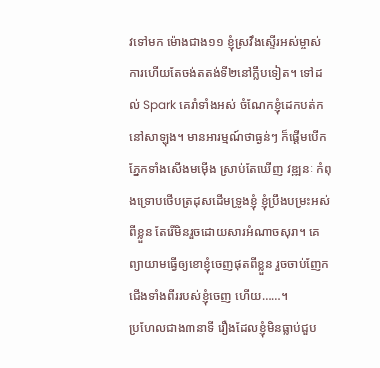វទៅមក ម៉ោងជាង១១ ខ្ញុំស្រវឹងស្ទើរអស់ម្ចាស់ការហើយតែចង់តតង់ទី២នៅក្លឹបទៀត។ ទៅដល់ Spark គេរាំទាំងអស់ ចំណែកខ្ញុំដេកបត់កនៅសាឡុង។ មានអារម្មណ៍ថាធ្ងន់ៗ ក៏ផ្ដើមបើកភ្នែកទាំងសើងមម៉ើង ស្រាប់តែឃើញ វឌ្ឍនៈ កំពុងទ្រោបថើបត្រដុសដើមទ្រូងខ្ញុំ ខ្ញុំប្រឹងបម្រះអស់ពីខ្លួន តែរើមិនរួចដោយសារអំណាចសុរា។ គេព្យាយាមធ្វើឲ្យខោខ្ញុំចេញផុតពីខ្លួន រួចចាប់ញែកជើងទាំងពីររបស់ខ្ញុំចេញ ហើយ……។
ប្រហែលជាង៣នាទី រឿងដែលខ្ញុំមិនធ្លាប់ជួប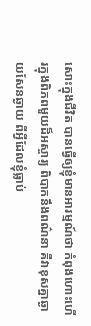សោះក្នុងជីវិត បានធ្វើឲ្យខ្ញុំមានអារម្មណ៍ថា កំពុងហោះហើរក្នុងពិភពមួយដ៏អស្ចារ្យ ពិបាកនឹងពណ៌នា គឺវាខុសគ្នាឆ្ងាយសែនឆ្ងាយ ពីអ្វីដែលខ្ញុំធ្លាប់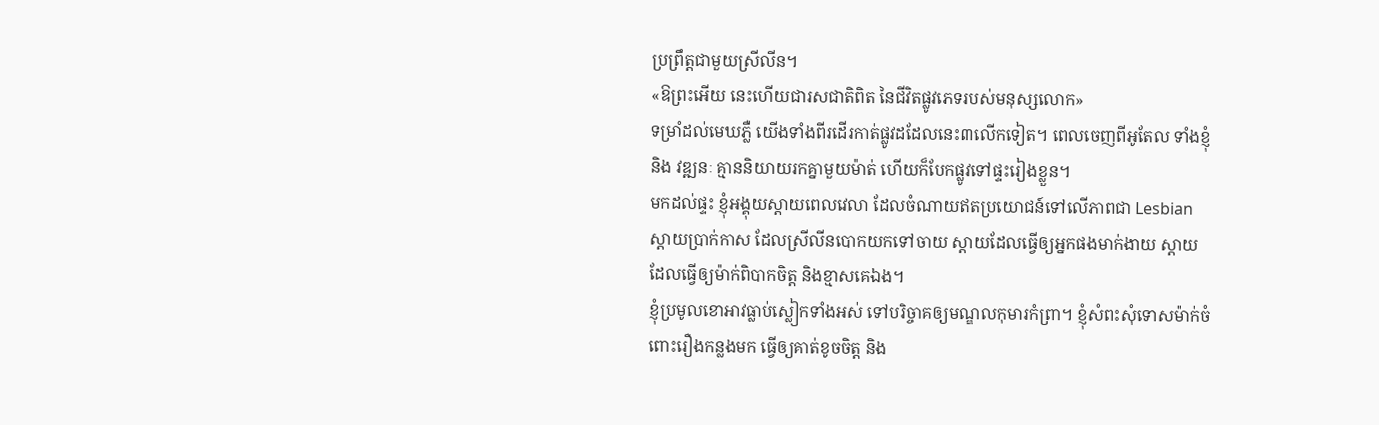ប្រព្រឹត្តជាមួយស្រីលីន។
«ឱព្រះអើយ នេះហើយជារសជាតិពិត នៃជីវិតផ្លូវភេទរបស់មនុស្សលោក»
ទម្រាំដល់មេឃភ្លឺ យើងទាំងពីរដើរកាត់ផ្លូវដដែលនេះ៣លើកទៀត។ ពេលចេញពីអូតែល ទាំងខ្ញុំ និង វឌ្ឍនៈ គ្មាននិយាយរកគ្នាមួយម៉ាត់ ហើយក៏បែកផ្លូវទៅផ្ទះរៀងខ្លួន។
មកដល់ផ្ទះ ខ្ញុំអង្គុយស្ដាយពេលវេលា ដែលចំណាយឥតប្រយោជន៍ទៅលើភាពជា Lesbian ស្ដាយប្រាក់កាស ដែលស្រីលីនបោកយកទៅចាយ ស្ដាយដែលធ្វើឲ្យអ្នកផងមាក់ងាយ ស្ដាយដែលធ្វើឲ្យម៉ាក់ពិបាកចិត្ត និងខ្មាសគេឯង។
ខ្ញុំប្រមូលខោអាវធ្លាប់ស្លៀកទាំងអស់ ទៅបរិច្ចាគឲ្យមណ្ឌលកុមារកំព្រា។ ខ្ញុំសំពះសុំទោសម៉ាក់ចំពោះរឿងកន្លងមក ធ្វើឲ្យគាត់ខូចចិត្ត និង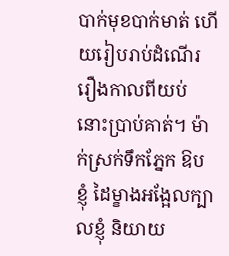បាក់មុខបាក់មាត់ ហើយរៀបរាប់ដំណើររឿងកាលពីយប់នោះប្រាប់គាត់។ ម៉ាក់ស្រក់ទឹកភ្នែក ឱបខ្ញុំ ដៃម្ខាងអង្អែលក្បាលខ្ញុំ និយាយ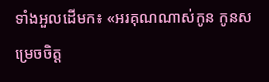ទាំងអួលដើមក៖ «អរគុណណាស់កូន កូនសម្រេចចិត្ត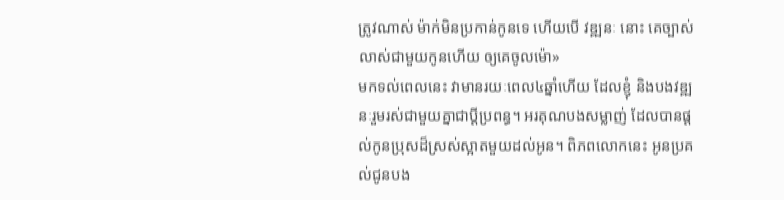ត្រូវណាស់ ម៉ាក់មិនប្រកាន់កូនទេ ហើយបើ វឌ្ឍនៈ នោះ គេច្បាស់លាស់ជាមួយកូនហើយ ឲ្យគេចូលម៉ោ»
មកទល់ពេលនេះ វាមានរយៈពេល៤ឆ្នាំហើយ ដែលខ្ញុំ និងបងវឌ្ឍនៈរួមរស់ជាមួយគ្នាជាប្ដីប្រពន្ធ។ អរគុណបងសម្លាញ់ ដែលបានផ្ដល់កូនប្រុសដ៏ស្រស់ស្អាតមួយដល់អូន។ ពិភពលោកនេះ អូនប្រគល់ជូនបង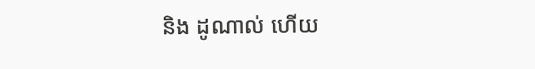និង ដូណាល់ ហើយ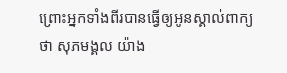ព្រោះអ្នកទាំងពីរបានធ្វើឲ្យអូនស្គាល់ពាក្យថា សុភមង្គល យ៉ាង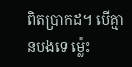ពិតប្រាកដ។ បើគ្មានបងទេ ម្ល៉េះ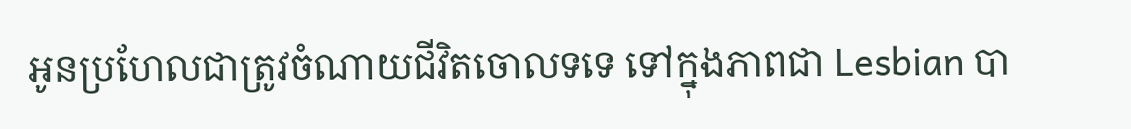អូនប្រហែលជាត្រូវចំណាយជីវិតចោលទទេ ទៅក្នុងភាពជា Lesbian បា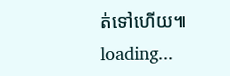ត់ទៅហើយ៕
loading...